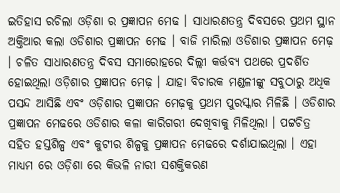ଇତିହାସ ରଚିଲା ଓଡ଼ିଶା ର ପ୍ରଜ୍ଞାପନ ମେଢ । ସାଧାରଣତନ୍ତ୍ର ଦିବସରେ ପ୍ରଥମ ସ୍ଥାନ ଅକ୍ତିଆର କଲା ଓଡିଶାର ପ୍ରଜ୍ଞାପନ ମେଢ । ବାଜି ମାରିଲା ଓଡିଶାର ପ୍ରଜ୍ଞାପନ ମେଢ଼ । ଚଳିତ ସାଧାରଣତନ୍ତ୍ର ଦିବସ ସମାରୋହରେ ଦିଲ୍ଲୀ କର୍ତ୍ତବ୍ୟ ପଥରେ ପ୍ରଦର୍ଶିତ ହୋଇଥିଲା ଓଡ଼ିଶାର ପ୍ରଜ୍ଞାପନ ମେଢ଼ । ଯାହା ବିଚାରକ ମଣ୍ଡଳୀଙ୍କୁ ସବୁଠାରୁ ଅଧିକ ପସନ୍ଦ ଆସିଛି ଏବଂ ଓଡ଼ିଶାର ପ୍ରଜ୍ଞାପନ ମେଢ଼କୁ ପ୍ରଥମ ପୁରସ୍କାର ମିଳିଛି । ଓଡିଶାର ପ୍ରଜ୍ଞାପନ ମେଢରେ ଓଡିଶାର କଳା କାରିଗରୀ ଦେଖିବାକୁ ମିଳିଥିଲା । ପଟ୍ଟଚିତ୍ର ସହିତ ହସ୍ତଶିଳ୍ପ ଏବଂ କୁଟୀର ଶିଳ୍ପକୁ ପ୍ରଜ୍ଞାପନ ମେଢରେ ଦର୍ଶାଯାଇଥିଲା । ଏହା ମାଧ୍ୟମ ରେ ଓଡ଼ିଶା ରେ କିଭଳି ନାରୀ ସଶକ୍ତିକରଣ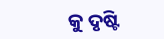କୁ ଦୃଷ୍ଟି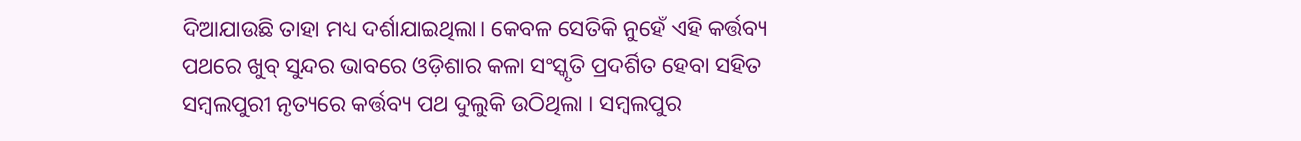ଦିଆଯାଉଛି ତାହା ମଧ୍ୟ ଦର୍ଶାଯାଇଥିଲା। କେବଳ ସେତିକି ନୁହେଁ ଏହି କର୍ତ୍ତବ୍ୟ ପଥରେ ଖୁବ୍ ସୁନ୍ଦର ଭାବରେ ଓଡ଼ିଶାର କଳା ସଂସ୍କୃତି ପ୍ରଦର୍ଶିତ ହେବା ସହିତ ସମ୍ବଲପୁରୀ ନୃତ୍ୟରେ କର୍ତ୍ତବ୍ୟ ପଥ ଦୁଲୁକି ଉଠିଥିଲା । ସମ୍ବଲପୁର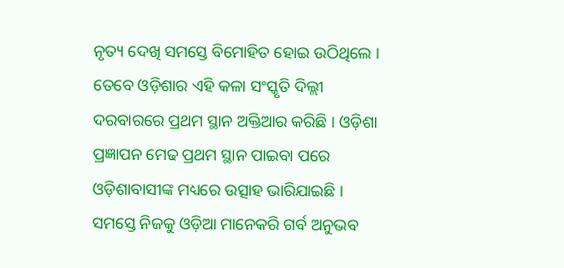ନୃତ୍ୟ ଦେଖି ସମସ୍ତେ ବିମୋହିତ ହୋଇ ଉଠିଥିଲେ । ତେବେ ଓଡ଼ିଶାର ଏହି କଳା ସଂସ୍କୃତି ଦିଲ୍ଲୀ ଦରବାରରେ ପ୍ରଥମ ସ୍ଥାନ ଅକ୍ତିଆର କରିଛି । ଓଡ଼ିଶା ପ୍ରଜ୍ଞାପନ ମେଢ ପ୍ରଥମ ସ୍ଥାନ ପାଇବା ପରେ ଓଡ଼ିଶାବାସୀଙ୍କ ମଧ୍ୟରେ ଉତ୍ସାହ ଭାରିଯାଇଛି । ସମସ୍ତେ ନିଜକୁ ଓଡ଼ିଆ ମାନେକରି ଗର୍ବ ଅନୁଭବ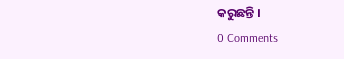କରୁଛନ୍ତି ।
0 Comments